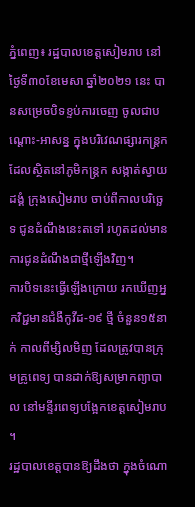ភ្នំពេញ៖ រដ្ឋបាលខេត្តសៀមរាប នៅថ្ងៃទី៣០ខែមេសា ឆ្នាំ២០២១ នេះ បានសម្រេចបិទខ្ទប់ការចេញ ចូលជាបណ្ដោះ-អាសន្ន ក្នុងបរិវេណផ្សារកន្រ្តក ដែលស្ថិតនៅភូមិកន្រ្តក សង្កាត់ស្វាយដង្គំ ក្រុងសៀមរាប ចាប់ពីកាលបរិច្ឆេទ ជូនដំណឹងនេះតទៅ រហូតដល់មានការជូនដំណឹងជាថ្មីឡើងវិញ។
ការបិទនេះធ្វើឡើងក្រោយ រកឃើញអ្នកវិជ្ជមានជំងឺកូវីដ-១៩ ថ្មី ចំនួន១៥នាក់ កាលពីម្សិលមិញ ដែលត្រូវបានក្រុមគ្រូពេទ្យ បានដាក់ឱ្យសម្រាកព្យាបាល នៅមន្ទីរពេទ្យបង្អែកខេត្តសៀមរាប ។
រដ្ឋបាលខេត្តបានឱ្យដឹងថា ក្នុងចំណោ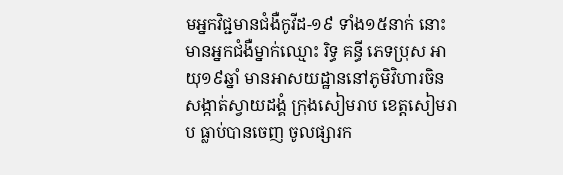មអ្នកវិជ្ជមានជំងឺកូវីដ-១៩ ទាំង១៥នាក់ នោះ មានអ្នកជំងឺម្នាក់ឈ្មោះ រិទ្ធ គន្ធី ភេទប្រុស អាយុ១៩ឆ្នាំ មានអាសយដ្ឋាននៅភូមិវិហារចិន សង្កាត់ស្វាយដង្គំ ក្រុងសៀមរាប ខេត្តសៀមរាប ធ្លាប់បានចេញ ចូលផ្សារក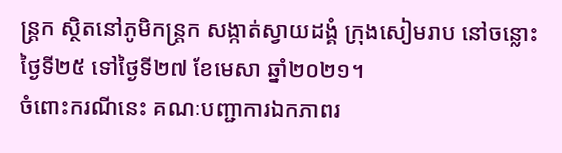ន្រ្តក ស្ថិតនៅភូមិកន្រ្តក សង្កាត់ស្វាយដង្គំ ក្រុងសៀមរាប នៅចន្លោះថ្ងៃទី២៥ ទៅថ្ងៃទី២៧ ខែមេសា ឆ្នាំ២០២១។
ចំពោះករណីនេះ គណៈបញ្ជាការឯកភាពរ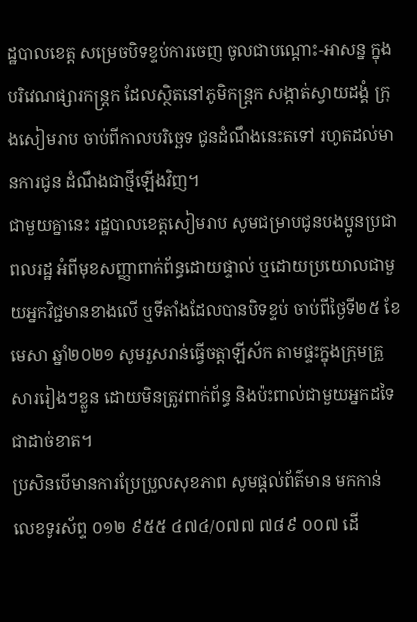ដ្ឋបាលខេត្ត សម្រេចបិទខ្ទប់ការចេញ ចូលជាបណ្ដោះ-អាសន្ន ក្នុងបរិវេណផ្សារកន្រ្តក ដែលស្ថិតនៅភូមិកន្រ្តក សង្កាត់ស្វាយដង្គំ ក្រុងសៀមរាប ចាប់ពីកាលបរិច្ឆេទ ជូនដំណឹងនេះតទៅ រហូតដល់មានការជូន ដំណឹងជាថ្មីឡើងវិញ។
ជាមួយគ្នានេះ រដ្ឋបាលខេត្តសៀមរាប សូមជម្រាបជូនបងប្អូនប្រជាពលរដ្ឋ អំពីមុខសញ្ញាពាក់ព័ន្ធដោយផ្ទាល់ ឬដោយប្រយោលជាមួយអ្នកវិជ្ជមានខាងលើ ឬទីតាំងដែលបានបិទខ្ទប់ ចាប់ពីថ្ងៃទី២៥ ខែមេសា ឆ្នាំ២០២១ សូមរួសរាន់ធ្វើចត្តាឡីស័ក តាមផ្ទះក្នុងក្រុមគ្រួសាររៀងៗខ្លួន ដោយមិនត្រូវពាក់ព័ន្ធ និងប៉ះពាល់ជាមួយអ្នកដទៃជាដាច់ខាត។
ប្រសិនបើមានការប្រែប្រួលសុខភាព សូមផ្តល់ព័ត៌មាន មកកាន់លេខទូរស័ព្ទ ០១២ ៩៥៥ ៤៧៤/០៧៧ ៧៨៩ ០០៧ ដើ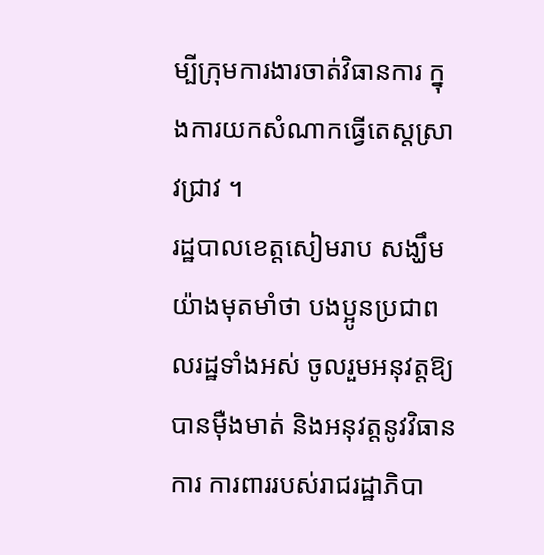ម្បីក្រុមការងារចាត់វិធានការ ក្នុងការយកសំណាកធ្វើតេស្តស្រាវជ្រាវ ។
រដ្ឋបាលខេត្តសៀមរាប សង្ឃឹមយ៉ាងមុតមាំថា បងប្អូនប្រជាពលរដ្ឋទាំងអស់ ចូលរួមអនុវត្តឱ្យបានម៉ឺងមាត់ និងអនុវត្តនូវវិធានការ ការពាររបស់រាជរដ្ឋាភិបា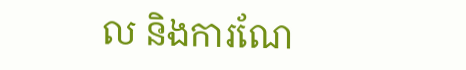ល និងការណែ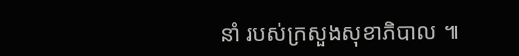នាំ របស់ក្រសួងសុខាភិបាល ៕